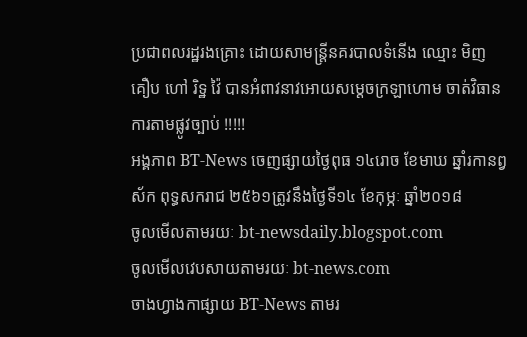ប្រជាពលរដ្ឋរងគ្រោះ ដោយសាមន្រ្តីនគរបាលទំនើង ឈ្មោះ មិញ គឿប ហៅ រិទ្ឋ វ៉ៃ បានអំពាវនាវអោយសម្តេចក្រឡាហោម ចាត់វិធានការតាមផ្លូវច្បាប់ !!!!!
អង្គភាព BT-News ចេញផ្សាយថ្ងៃពុធ ១៤រោច ខែមាឃ ឆ្នាំរកានព្វស័ក ពុទ្ធសករាជ ២៥៦១ត្រូវនឹងថ្ងៃទី១៤ ខែកុម្ភៈ ឆ្នាំ២០១៨
ចូលមើលតាមរយៈ bt-newsdaily.blogspot.com
ចូលមើលវេបសាយតាមរយៈ bt-news.com
ចាងហ្វាងកាផ្សាយ BT-News តាមរ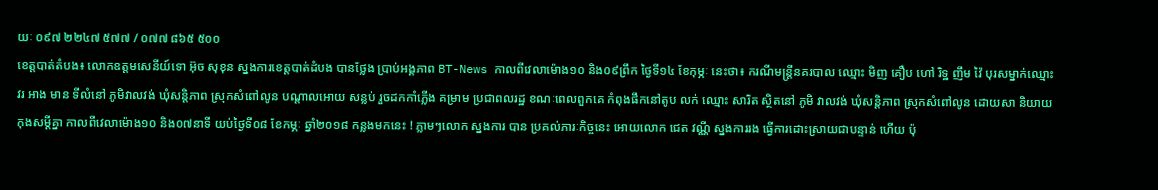យៈ ០៩៧ ២២៤៧ ៥៧៧ / ០៧៧ ៨៦៥ ៥០០
ខេត្តបាត់តំបង៖ លោកឧត្ដមសេនីយ៍ទោ អ៊ុច សុខុន ស្នងការខេត្តបាត់ដំបង បានថ្លែង ប្រាប់អង្គភាព BT-News កាលពីវេលាម៉ោង១០ និង០៩ព្រឹក ថ្ងៃទី១៤ ខែកុម្ភៈ នេះថា៖ ករណីមន្រ្តីនគរបាល ឈ្មោះ មិញ គឿប ហៅ រិទ្ឋ ញឹម វ៉ៃ បុរសម្នាក់ឈ្មោះ វរ អាង មាន ទីលំនៅ ភូមិវាលវង់ ឃុំសន្តិភាព ស្រុកសំពៅលូន បណ្តាលអោយ សន្លប់ រួចដកកាំភ្លើង គម្រាម ប្រជាពលរដ្ឋ ខណៈពេលពួកគេ កំពុងផឹកនៅតូប លក់ ឈ្មោះ សារិត ស្ថិតនៅ ភូមិ វាលវង់ ឃុំសន្តិភាព ស្រុកសំពៅលូន ដោយសា និយាយកុងសម្ដីគ្នា កាលពីវេលាម៉ោង១០ និង០៧នាទី យប់ថ្ងៃទី០៨ ខែកម្ភៈ ឆ្នាំ២០១៨ កន្លងមកនេះ ! ភ្លាមៗលោក ស្នងការ បាន ប្រគល់ភារៈកិច្ចនេះ អោយលោក ជេត វណ្ណី ស្នងការរង ធ្វើការដោះស្រាយជាបន្ទាន់ ហើយ ប៉ុ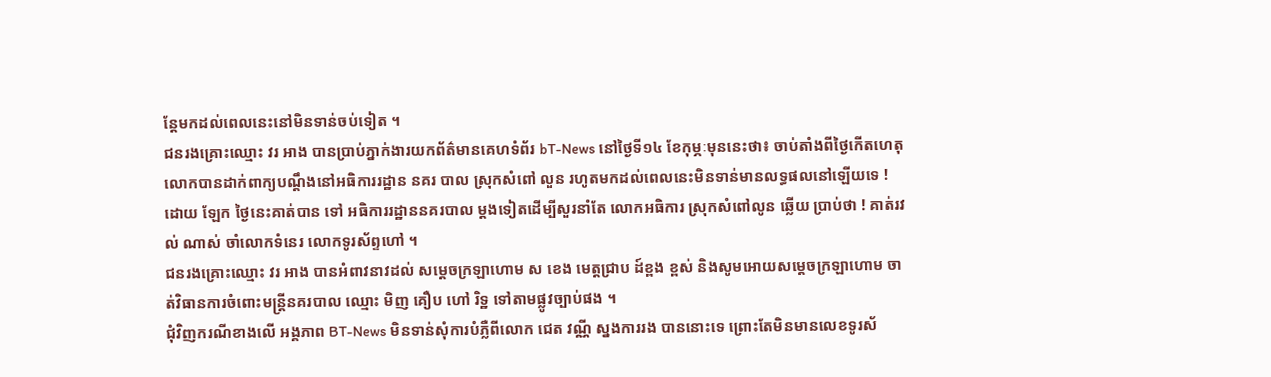ន្តែមកដល់ពេលនេះនៅមិនទាន់ចប់ទៀត ។
ជនរងគ្រោះឈ្មោះ វរ អាង បានប្រាប់ភ្នាក់ងារយកព័ត៌មានគេហទំព័រ bT-News នៅថ្ងៃទី១៤ ខែកុម្ភៈមុននេះថា៖ ចាប់តាំងពីថ្ងៃកើតហេតុលោកបានដាក់ពាក្យបណ្តឹងនៅអធិការរដ្ឋាន នគរ បាល ស្រុកសំពៅ លួន រហូតមកដល់ពេលនេះមិនទាន់មានលទ្ធផលនៅឡើយទេ ! ដោយ ឡែក ថ្ងៃនេះគាត់បាន ទៅ អធិការរដ្ឋាននគរបាល ម្ដងទៀតដើម្បីសួរនាំតែ លោកអធិការ ស្រុកសំពៅលូន ឆ្លើយ ប្រាប់ថា ! គាត់រវល់ ណាស់ ចាំលោកទំនេរ លោកទូរស័ព្ទហៅ ។
ជនរងគ្រោះឈ្មោះ វរ អាង បានអំពាវនាវដល់ សម្តេចក្រឡាហោម ស ខេង មេត្តជ្រាប ដ៍ខ្ពង ខ្ពស់ និងសូមអោយសម្តេចក្រឡាហោម ចាត់វិធានការចំពោះមន្រ្តីនគរបាល ឈ្មោះ មិញ គឿប ហៅ រិទ្ឋ ទៅតាមផ្លូវច្បាប់ផង ។
ជុំវិញករណីខាងលើ អង្គភាព BT-News មិនទាន់សុំការបំភ្លឺពីលោក ជេត វណ្ណី ស្នងការរង បាននោះទេ ព្រោះតែមិនមានលេខទូរស័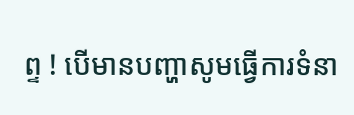ព្ទ ! បើមានបញ្ហាសូមធ្វើការទំនា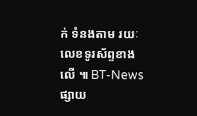ក់ ទំនងតាម រយៈ លេខទូរស័ព្ទខាងលើ ៕ BT-News ផ្សាយ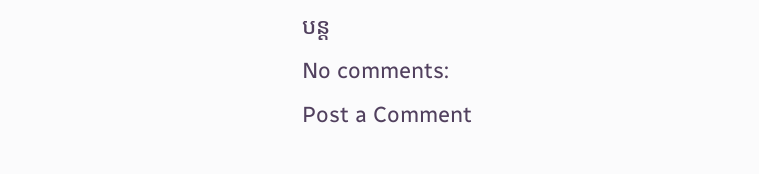បន្ត
No comments:
Post a Comment